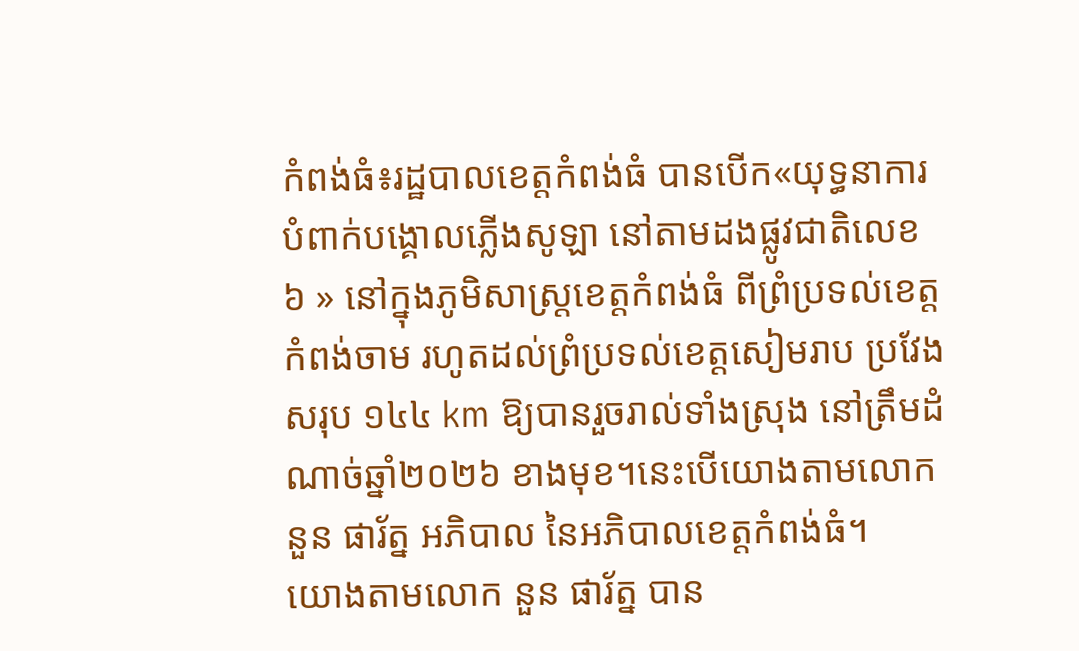កំពង់ធំ៖រដ្ឋបាលខេត្តកំពង់ធំ បានបើក«យុទ្ធនាការបំពាក់បង្គោលភ្លើងសូឡា នៅតាមដងផ្លូវជាតិលេខ ៦ » នៅក្នុងភូមិសាស្ត្រខេត្តកំពង់ធំ ពីព្រំប្រទល់ខេត្តកំពង់ចាម រហូតដល់ព្រំប្រទល់ខេត្តសៀមរាប ប្រវែងសរុប ១៤៤ km ឱ្យបានរួចរាល់ទាំងស្រុង នៅត្រឹមដំណាច់ឆ្នាំ២០២៦ ខាងមុខ។នេះបើយោងតាមលោក នួន ផារ័ត្ន អភិបាល នៃអភិបាលខេត្តកំពង់ធំ។
យោងតាមលោក នួន ផារ័ត្ន បាន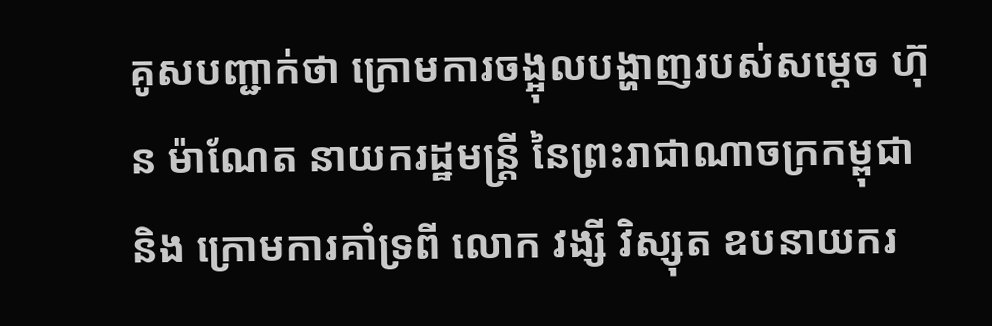គូសបញ្ជាក់ថា ក្រោមការចង្អុលបង្ហាញរបស់សម្ដេច ហ៊ុន ម៉ាណែត នាយករដ្ឋមន្ត្រី នៃព្រះរាជាណាចក្រកម្ពុជា និង ក្រោមការគាំទ្រពី លោក វង្សី វិស្សុត ឧបនាយករ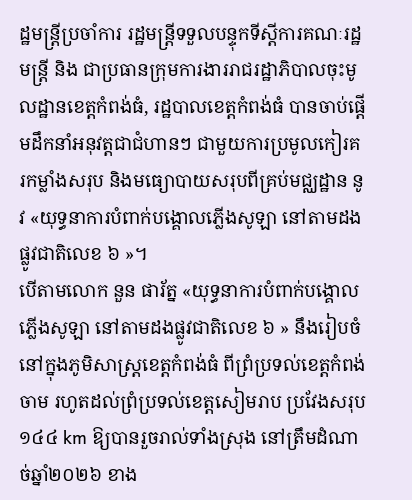ដ្ឋមន្ត្រីប្រចាំការ រដ្ឋមន្ត្រីទទួលបន្ទុកទីស្តីការគណៈរដ្ឋមន្ត្រី និង ជាប្រធានក្រុមការងាររាជរដ្ឋាភិបាលចុះមូលដ្ឋានខេត្តកំពង់ធំ, រដ្ឋបាលខេត្តកំពង់ធំ បានចាប់ផ្តើមដឹកនាំអនុវត្តជាជំហានៗ ជាមួយការប្រមូលកៀរគរកម្លាំងសរុប និងមធ្យោបាយសរុបពីគ្រប់មជ្ឈដ្ឋាន នូវ «យុទ្ធនាការបំពាក់បង្គោលភ្លើងសូឡា នៅតាមដងផ្លូវជាតិលេខ ៦ »។
បើតាមលោក នួន ផារ័ត្ន «យុទ្ធនាការបំពាក់បង្គោលភ្លើងសូឡា នៅតាមដងផ្លូវជាតិលេខ ៦ » នឹងរៀបចំនៅក្នុងភូមិសាស្ត្រខេត្តកំពង់ធំ ពីព្រំប្រទល់ខេត្តកំពង់ចាម រហូតដល់ព្រំប្រទល់ខេត្តសៀមរាប ប្រវែងសរុប ១៤៤ km ឱ្យបានរួចរាល់ទាំងស្រុង នៅត្រឹមដំណាច់ឆ្នាំ២០២៦ ខាង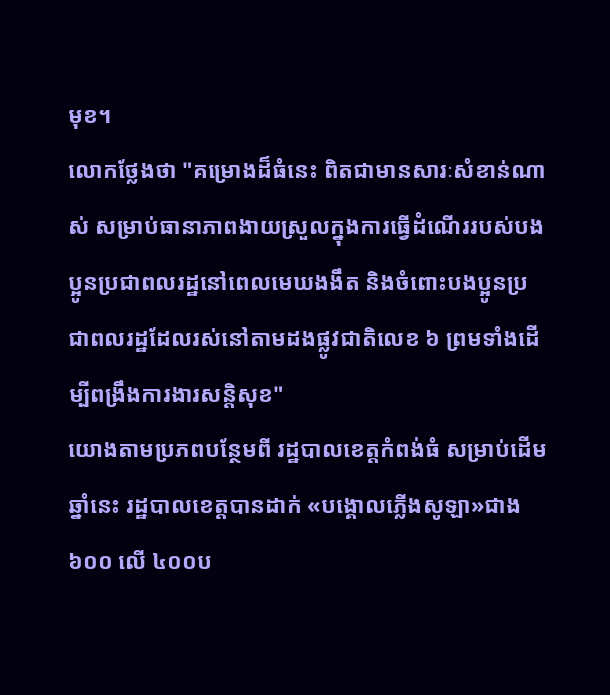មុខ។
លោកថ្លែងថា "គម្រោងដ៏ធំនេះ ពិតជាមានសារៈសំខាន់ណាស់ សម្រាប់ធានាភាពងាយស្រួលក្នុងការធ្វើដំណើររបស់បងប្អូនប្រជាពលរដ្ឋនៅពេលមេឃងងឹត និងចំពោះបងប្អូនប្រជាពលរដ្ឋដែលរស់នៅតាមដងផ្លូវជាតិលេខ ៦ ព្រមទាំងដើម្បីពង្រឹងការងារសន្តិសុខ"
យោងតាមប្រភពបន្ថែមពី រដ្ឋបាលខេត្តកំពង់ធំ សម្រាប់ដើមឆ្នាំនេះ រដ្ឋបាលខេត្តបានដាក់ «បង្គោលភ្លើងសូឡា»ជាង ៦០០ លើ ៤០០ប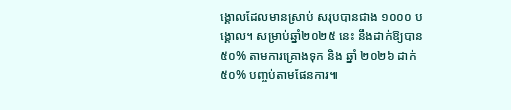ង្គោលដែលមានស្រាប់ សរុបបានជាង ១០០០ បង្គោល។ សម្រាប់ឆ្នាំ២០២៥ នេះ នឹងដាក់ឱ្យបាន ៥០% តាមការគ្រោងទុក និង ឆ្នាំ ២០២៦ ដាក់ ៥០% បញ្ចប់តាមផែនការ៕